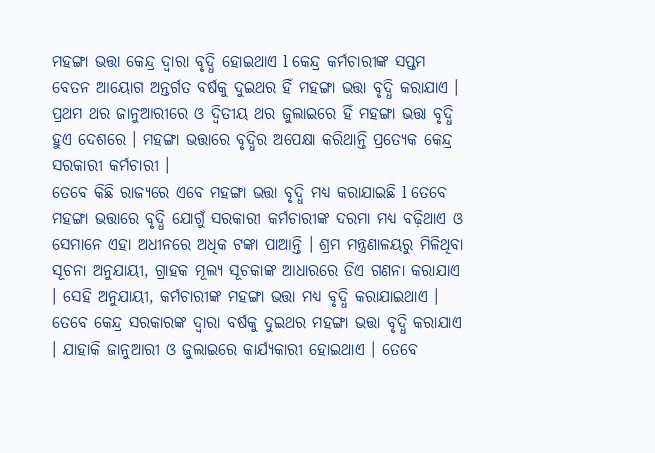ମହଙ୍ଗା ଭତ୍ତା କେନ୍ଦ୍ର ଦ୍ୱାରା ବୃଦ୍ଧି ହୋଇଥାଏ l କେନ୍ଦ୍ର କର୍ମଚାରୀଙ୍କ ସପ୍ତମ ବେତନ ଆୟୋଗ ଅନ୍ତର୍ଗତ ବର୍ଷକୁ ଦୁଇଥର ହିଁ ମହଙ୍ଗା ଭତ୍ତା ବୃଦ୍ଧି କରାଯାଏ । ପ୍ରଥମ ଥର ଜାନୁଆରୀରେ ଓ ଦ୍ୱିତୀୟ ଥର ଜୁଲାଇରେ ହିଁ ମହଙ୍ଗା ଭତ୍ତା ବୃଦ୍ଧି ହୁଏ ଦେଶରେ । ମହଙ୍ଗା ଭତ୍ତାରେ ବୃଦ୍ଧିର ଅପେକ୍ଷା କରିଥାନ୍ତି ପ୍ରତ୍ୟେକ କେନ୍ଦ୍ର ସରକାରୀ କର୍ମଚାରୀ ।
ତେବେ କିଛି ରାଜ୍ୟରେ ଏବେ ମହଙ୍ଗା ଭତ୍ତା ବୃଦ୍ଧି ମଧ୍ୟ କରାଯାଇଛି l ତେବେ ମହଙ୍ଗା ଭତ୍ତାରେ ବୃଦ୍ଧି ଯୋଗୁଁ ସରକାରୀ କର୍ମଚାରୀଙ୍କ ଦରମା ମଧ୍ୟ ବଢ଼ିଥାଏ ଓ ସେମାନେ ଏହା ଅଧୀନରେ ଅଧିକ ଟଙ୍କା ପାଆନ୍ତି । ଶ୍ରମ ମନ୍ତ୍ରଣାଳୟରୁ ମିଳିଥିବା ସୂଚନା ଅନୁଯାୟୀ, ଗ୍ରାହକ ମୂଲ୍ୟ ସୂଚକାଙ୍କ ଆଧାରରେ ଡିଏ ଗଣନା କରାଯାଏ । ସେହି ଅନୁଯାୟୀ, କର୍ମଚାରୀଙ୍କ ମହଙ୍ଗା ଭତ୍ତା ମଧ୍ୟ ବୃଦ୍ଧି କରାଯାଇଥାଏ ।
ତେବେ କେନ୍ଦ୍ର ସରକାରଙ୍କ ଦ୍ୱାରା ବର୍ଷକୁ ଦୁଇଥର ମହଙ୍ଗା ଭତ୍ତା ବୃଦ୍ଧି କରାଯାଏ । ଯାହାକି ଜାନୁଆରୀ ଓ ଜୁଲାଇରେ କାର୍ଯ୍ୟକାରୀ ହୋଇଥାଏ । ତେବେ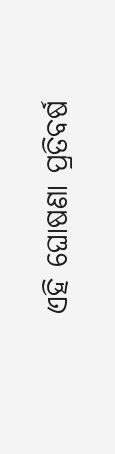ଏହି ଘୋଷଣା ପ୍ରତିବର୍ଷ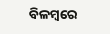ବିଳମ୍ବରେ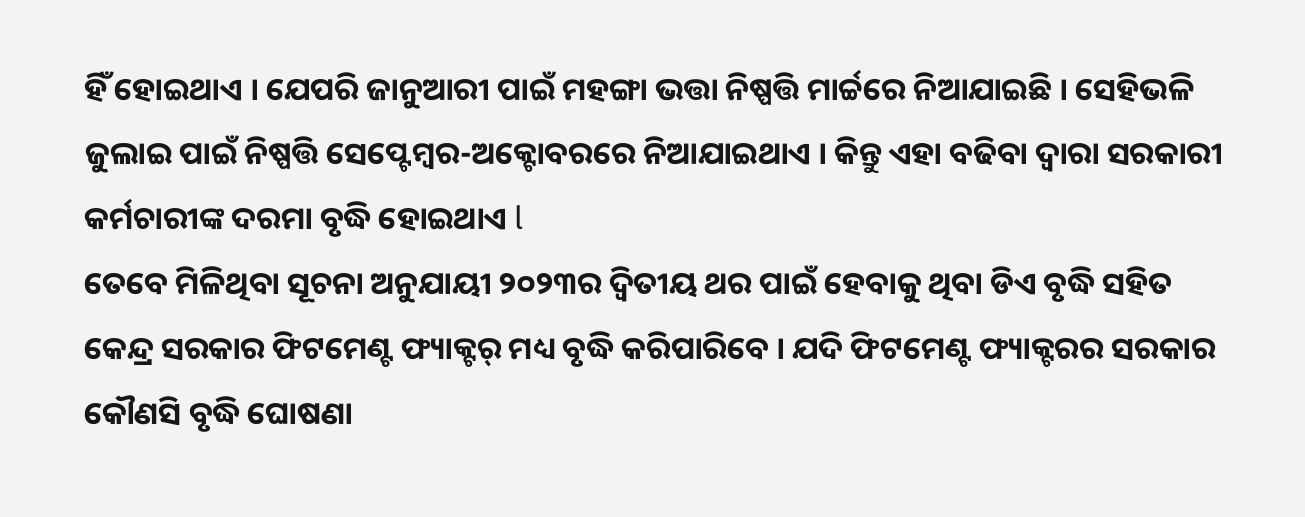ହିଁ ହୋଇଥାଏ । ଯେପରି ଜାନୁଆରୀ ପାଇଁ ମହଙ୍ଗା ଭତ୍ତା ନିଷ୍ପତ୍ତି ମାର୍ଚ୍ଚରେ ନିଆଯାଇଛି । ସେହିଭଳି ଜୁଲାଇ ପାଇଁ ନିଷ୍ପତ୍ତି ସେପ୍ଟେମ୍ବର-ଅକ୍ଟୋବରରେ ନିଆଯାଇଥାଏ । କିନ୍ତୁ ଏହା ବଢିବା ଦ୍ୱାରା ସରକାରୀ କର୍ମଚାରୀଙ୍କ ଦରମା ବୃଦ୍ଧି ହୋଇଥାଏ l
ତେବେ ମିଳିଥିବା ସୂଚନା ଅନୁଯାୟୀ ୨୦୨୩ର ଦ୍ଵିତୀୟ ଥର ପାଇଁ ହେବାକୁ ଥିବା ଡିଏ ବୃଦ୍ଧି ସହିତ କେନ୍ଦ୍ର ସରକାର ଫିଟମେଣ୍ଟ ଫ୍ୟାକ୍ଟର୍ ମଧ୍ୟ ବୃଦ୍ଧି କରିପାରିବେ । ଯଦି ଫିଟମେଣ୍ଟ ଫ୍ୟାକ୍ଟରର ସରକାର କୌଣସି ବୃଦ୍ଧି ଘୋଷଣା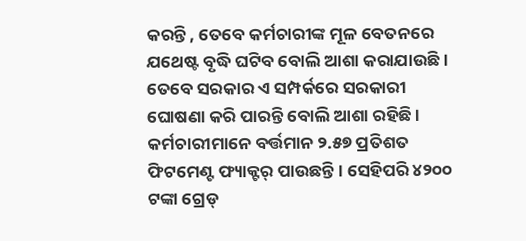କରନ୍ତି , ତେବେ କର୍ମଚାରୀଙ୍କ ମୂଳ ବେତନରେ ଯଥେଷ୍ଟ ବୃଦ୍ଧି ଘଟିବ ବୋଲି ଆଶା କରାଯାଉଛି । ତେବେ ସରକାର ଏ ସମ୍ପର୍କରେ ସରକାରୀ ଘୋଷଣା କରି ପାରନ୍ତି ବୋଲି ଆଶା ରହିଛି । କର୍ମଚାରୀମାନେ ବର୍ତ୍ତମାନ ୨.୫୭ ପ୍ରତିଶତ ଫିଟମେଣ୍ଟ ଫ୍ୟାକ୍ଟର୍ ପାଉଛନ୍ତି । ସେହିପରି ୪୨୦୦ ଟଙ୍କା ଗ୍ରେଡ୍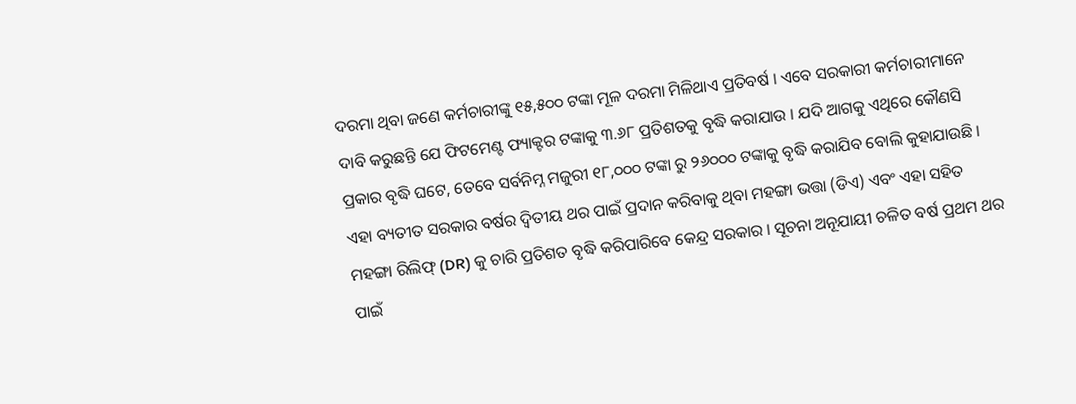ଦରମା ଥିବା ଜଣେ କର୍ମଚାରୀଙ୍କୁ ୧୫,୫୦୦ ଟଙ୍କା ମୂଳ ଦରମା ମିଳିଥାଏ ପ୍ରତିବର୍ଷ । ଏବେ ସରକାରୀ କର୍ମଚାରୀମାନେ ଦାବି କରୁଛନ୍ତି ଯେ ଫିଟମେଣ୍ଟ ଫ୍ୟାକ୍ଟର ଟଙ୍କାକୁ ୩.୬୮ ପ୍ରତିଶତକୁ ବୃଦ୍ଧି କରାଯାଉ । ଯଦି ଆଗକୁ ଏଥିରେ କୌଣସି ପ୍ରକାର ବୃଦ୍ଧି ଘଟେ, ତେବେ ସର୍ବନିମ୍ନ ମଜୁରୀ ୧୮,୦୦୦ ଟଙ୍କା ରୁ ୨୬୦୦୦ ଟଙ୍କାକୁ ବୃଦ୍ଧି କରାଯିବ ବୋଲି କୁହାଯାଉଛି ।
ଏହା ବ୍ୟତୀତ ସରକାର ବର୍ଷର ଦ୍ଵିତୀୟ ଥର ପାଇଁ ପ୍ରଦାନ କରିବାକୁ ଥିବା ମହଙ୍ଗା ଭତ୍ତା (ଡିଏ) ଏବଂ ଏହା ସହିତ ମହଙ୍ଗା ରିଲିଫ୍ (DR) କୁ ଚାରି ପ୍ରତିଶତ ବୃଦ୍ଧି କରିପାରିବେ କେନ୍ଦ୍ର ସରକାର । ସୂଚନା ଅନୂଯାୟୀ ଚଳିତ ବର୍ଷ ପ୍ରଥମ ଥର ପାଇଁ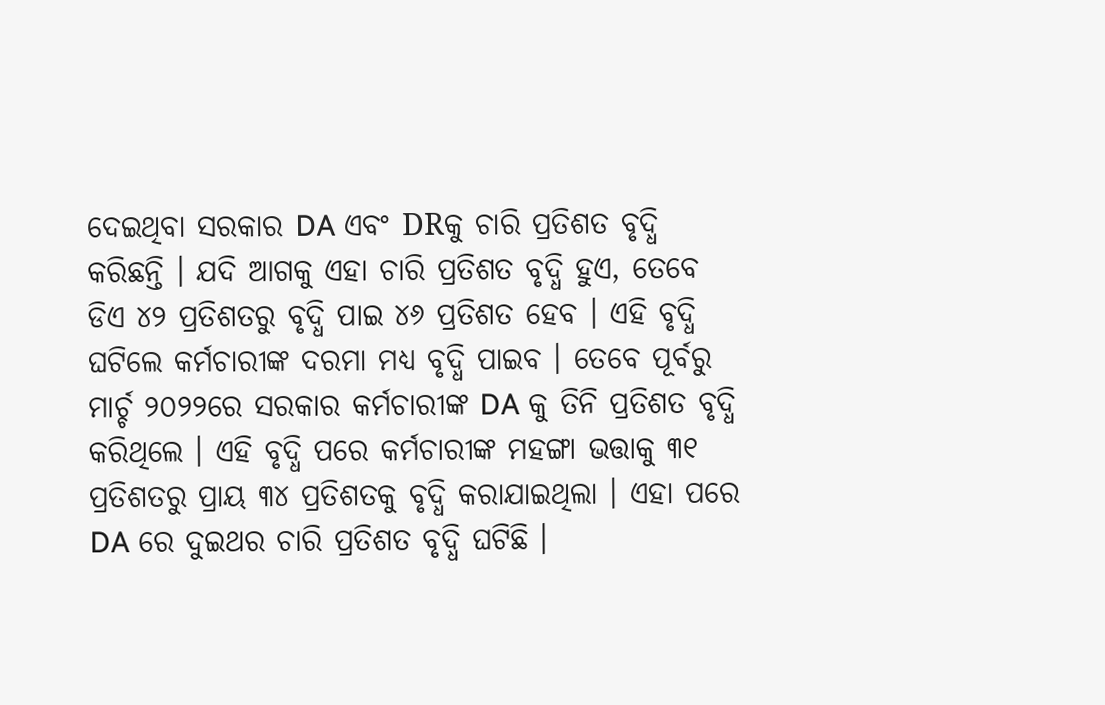ଦେଇଥିବା ସରକାର DA ଏବଂ DRକୁ ଚାରି ପ୍ରତିଶତ ବୃଦ୍ଧି କରିଛନ୍ତି । ଯଦି ଆଗକୁ ଏହା ଚାରି ପ୍ରତିଶତ ବୃଦ୍ଧି ହୁଏ, ତେବେ ଡିଏ ୪୨ ପ୍ରତିଶତରୁ ବୃଦ୍ଧି ପାଇ ୪୬ ପ୍ରତିଶତ ହେବ । ଏହି ବୃଦ୍ଧି ଘଟିଲେ କର୍ମଚାରୀଙ୍କ ଦରମା ମଧ୍ୟ ବୃଦ୍ଧି ପାଇବ । ତେବେ ପୂର୍ବରୁ ମାର୍ଚ୍ଚ ୨୦୨୨ରେ ସରକାର କର୍ମଚାରୀଙ୍କ DA କୁ ତିନି ପ୍ରତିଶତ ବୃଦ୍ଧି କରିଥିଲେ । ଏହି ବୃଦ୍ଧି ପରେ କର୍ମଚାରୀଙ୍କ ମହଙ୍ଗା ଭତ୍ତାକୁ ୩୧ ପ୍ରତିଶତରୁ ପ୍ରାୟ ୩୪ ପ୍ରତିଶତକୁ ବୃଦ୍ଧି କରାଯାଇଥିଲା । ଏହା ପରେ DA ରେ ଦୁଇଥର ଚାରି ପ୍ରତିଶତ ବୃଦ୍ଧି ଘଟିଛି ।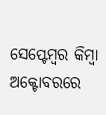ସେପ୍ଟେମ୍ବର କିମ୍ବା ଅକ୍ଟୋବରରେ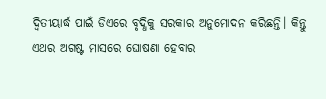ଦ୍ୱିତୀୟାର୍ଦ୍ଧ ପାଇଁ ଡିଏରେ ବୃଦ୍ଧିକୁ ସରକାର ଅନୁମୋଦନ କରିଛନ୍ତି। କିନ୍ତୁ ଏଥର ଅଗଷ୍ଟ ମାସରେ ଘୋଷଣା ହେବାର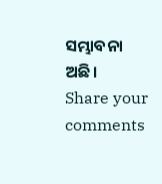ସମ୍ଭାବନା ଅଛି।
Share your comments